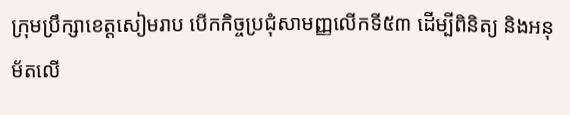ក្រុមប្រឹក្សាខេត្តសៀមរាប បើកកិច្ចប្រជុំសាមញ្ញលើកទី៥៣ ដើម្បីពិនិត្យ និងអនុម័តលើ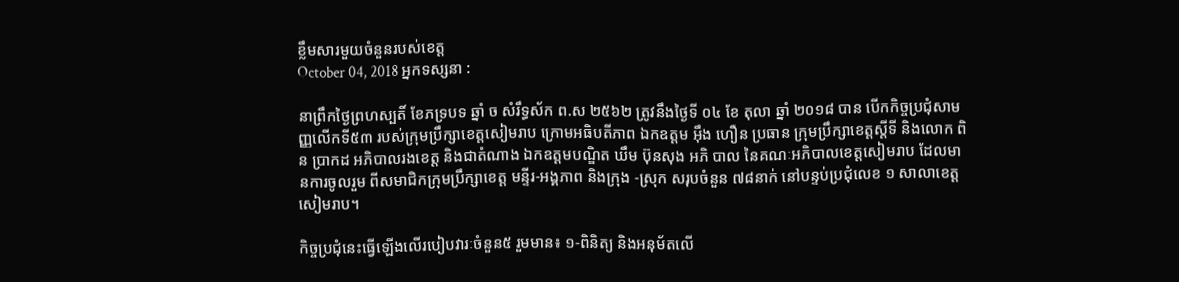ខ្លឹមសារមួយចំនួនរបស់ខេត្ត
October 04, 2018 អ្នកទស្សនា :

នាព្រឹកថ្ងៃព្រហស្បតិ៍ ខែភទ្របទ ឆ្នាំ ច សំរឹទ្ធស័ក ព.ស ២៥៦២ ត្រូវនឹងថ្ងៃទី ០៤ ខែ តុលា ឆ្នាំ ២០១៨ បាន បើកកិច្ចប្រជុំសាមញ្ញលើកទី៥៣ របស់ក្រុមប្រឹក្សាខេត្តសៀមរាប ក្រោមអធិបតីភាព ឯកឧត្ដម អ៊ឹង ហឿន ប្រធាន ក្រុមប្រឹក្សាខេត្តស្ដីទី និងលោក ពិន ប្រាកដ អភិបាលរងខេត្ត និងជាតំណាង ឯកឧត្ដមបណ្ឌិត ឃឹម ប៊ុនសុង អភិ បាល នៃគណៈអភិបាលខេត្តសៀមរាប ដែលមានការចូលរួម ពីសមាជិកក្រុមប្រឹក្សាខេត្ត មន្ទីរ-អង្គភាព និងក្រុង -ស្រុក សរុបចំនួន ៧៨នាក់ នៅបន្ទប់ប្រជុំលេខ ១ សាលាខេត្តសៀមរាប។

កិច្ចប្រជុំនេះធ្វើឡើងលើរបៀបវារៈចំនួន៥ រួមមាន៖ ១-ពិនិត្យ និងអនុម័តលើ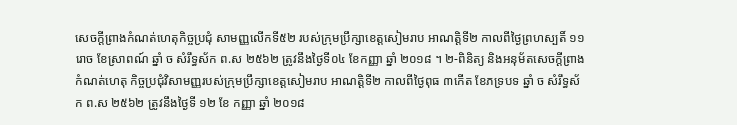សេចក្ដីព្រាងកំណត់ហេតុកិច្ចប្រជុំ សាមញ្ញលើកទី៥២ របស់ក្រុមប្រឹក្សាខេត្តសៀមរាប អាណត្តិទី២ កាលពីថ្ងៃព្រហស្បតិ៍ ១១រោច ខែស្រាពណ៍ ឆ្នាំ ច សំរឹទ្ធស័ក ព.ស ២៥៦២ ត្រូវនឹងថ្ងៃទី០៤ ខែកញ្ញា ឆ្នាំ ២០១៨ ។ ២-ពិនិត្យ និងអនុម័តសេចក្ដីព្រាងកំណត់ហេតុ កិច្ចប្រជុំវិសាមញ្ញរបស់ក្រុមប្រឹក្សាខេត្តសៀមរាប អាណត្តិទី២ កាលពីថ្ងៃពុធ ៣កើត ខែភទ្របទ ឆ្នាំ ច សំរឹទ្ធស័ក ព.ស ២៥៦២ ត្រូវនឹងថ្ងៃទី ១២ ខែ កញ្ញា ឆ្នាំ ២០១៨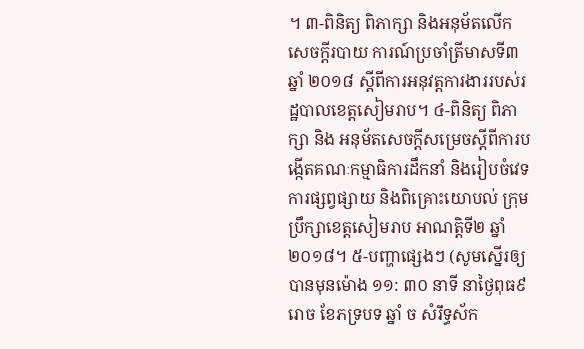។ ៣-ពិនិត្យ ពិភាក្សា និងអនុម័តលើកសេចក្ដីរបាយ ការណ៍ប្រចាំត្រីមាសទី៣ ឆ្នាំ ២០១៨ ស្ដីពីការអនុវត្តការងាររបស់រដ្ឋបាលខេត្តសៀមរាប។ ៤-ពិនិត្យ ពិភាក្សា និង អនុម័តសេចក្ដីសម្រេចស្ដីពីការបង្កើតគណៈកម្មាធិការដឹកនាំ និងរៀបចំវេទការផ្សព្វផ្សាយ និងពិគ្រោះយោបល់ ក្រុមប្រឹក្សាខេត្តសៀមរាប អាណត្តិទី២ ឆ្នាំ ២០១៨។ ៥-បញ្ហាផ្សេងៗ (សូមស្នើរឲ្យបានមុនម៉ោង ១១: ៣០ នាទី នាថ្ងៃពុធ៩រោច ខែភទ្របទ ឆ្នាំ ច សំរឹទ្ធស័ក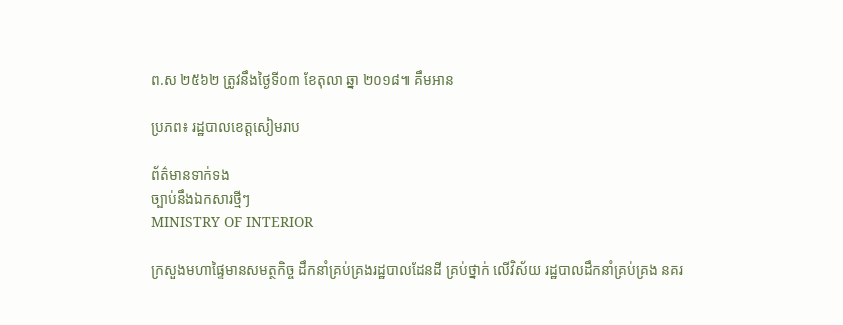ព.ស ២៥៦២ ត្រូវនឹងថ្ងៃទី០៣ ខែតុលា ឆ្នា ២០១៨៕ គឹមអាន

ប្រភព៖ រដ្ឋបាលខេត្តសៀមរាប

ព័ត៌មានទាក់ទង
ច្បាប់នឹងឯកសារថ្មីៗ
MINISTRY OF INTERIOR

ក្រសួងមហាផ្ទៃមានសមត្ថកិច្ច ដឹកនាំគ្រប់គ្រងរដ្ឋបាលដែនដី គ្រប់ថ្នាក់ លើវិស័យ រដ្ឋបាលដឹកនាំគ្រប់គ្រង នគរ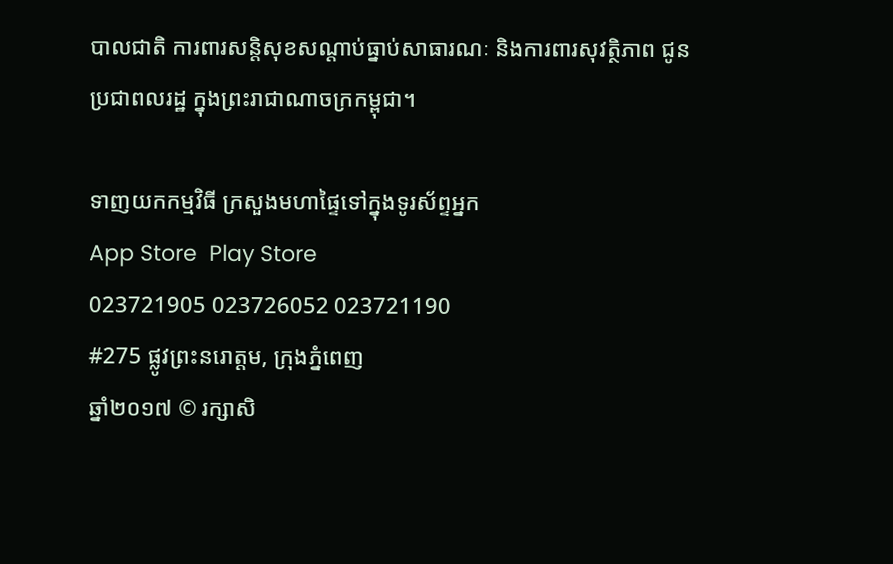បាលជាតិ ការពារសន្តិសុខសណ្តាប់ធ្នាប់សាធារណៈ និងការពារសុវត្ថិភាព ជូនប្រជាពលរដ្ឋ ក្នុងព្រះរាជាណាចក្រកម្ពុជា។

ទាញយកកម្មវិធី ក្រសួងមហាផ្ទៃទៅក្នុងទូរស័ព្ទអ្នក
App Store  Play Store
023721905 023726052 023721190
#275 ផ្លូវព្រះនរោត្តម, ក្រុងភ្នំពេញ
ឆ្នាំ២០១៧ © រក្សាសិ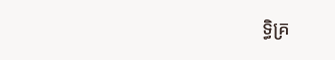ទ្ធិគ្រ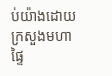ប់យ៉ាងដោយ ក្រសួងមហាផ្ទៃ